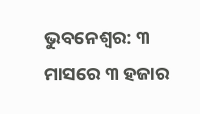ଭୁବନେଶ୍ୱର: ୩ ମାସରେ ୩ ହଜାର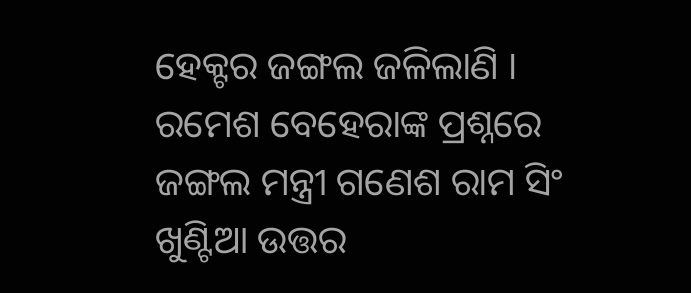ହେକ୍ଟର ଜଙ୍ଗଲ ଜଳିଲାଣି । ରମେଶ ବେହେରାଙ୍କ ପ୍ରଶ୍ନରେ ଜଙ୍ଗଲ ମନ୍ତ୍ରୀ ଗଣେଶ ରାମ ସିଂ ଖୁଣ୍ଟିଆ ଉତ୍ତର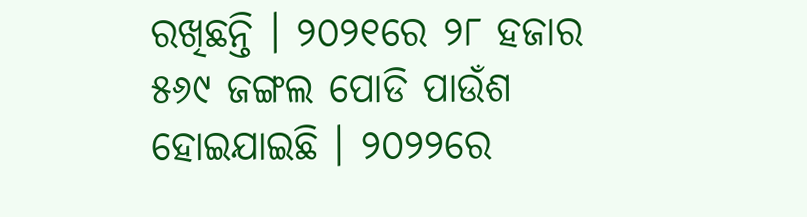ରଖିଛନ୍ତି । ୨୦୨୧ରେ ୨୮ ହଜାର ୫୬୯ ଜଙ୍ଗଲ ପୋଡି ପାଉଁଶ ହୋଇଯାଇଛି । ୨୦୨୨ରେ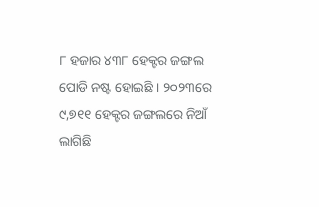୮ ହଜାର ୪୩୮ ହେକ୍ଟର ଜଙ୍ଗଲ ପୋଡି ନଷ୍ଟ ହୋଇଛି । ୨୦୨୩ରେ ୯,୭୧୧ ହେକ୍ଟର ଜଙ୍ଗଲରେ ନିଆଁ ଲାଗିଛି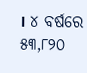। ୪ ବର୍ଷରେ ୫୩,୮୨୦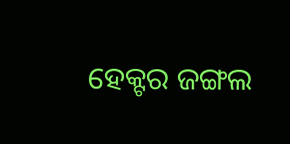ହେକ୍ଟର ଜଙ୍ଗଲ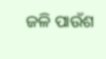ଜଳି ପାଉଁଶ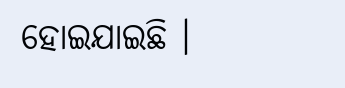ହୋଇଯାଇଛି ।